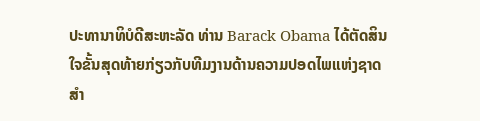ປະທານາທິບໍດີສະຫະລັດ ທ່ານ Barack Obama ໄດ້ຕັດສິນ
ໃຈຂັ້ນສຸດທ້າຍກ່ຽວກັບທີມງານດ້ານຄວາມປອດໄພແຫ່ງຊາດ
ສຳ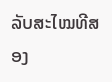ລັບສະໄໝທີສອງ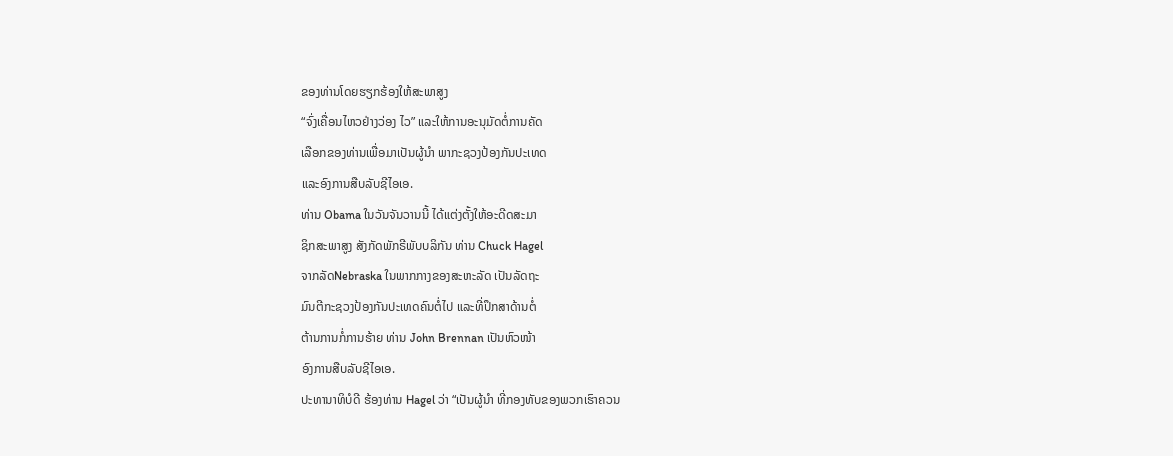ຂອງທ່ານໂດຍຮຽກຮ້ອງໃຫ້ສະພາສູງ
“ຈົ່ງເຄື່ອນໄຫວຢ່າງວ່ອງ ໄວ” ແລະໃຫ້ການອະນຸມັດຕໍ່ການຄັດ
ເລືອກຂອງທ່ານເພື່ອມາເປັນຜູ້ນໍາ ພາກະຊວງປ້ອງກັນປະເທດ
ແລະອົງການສືບລັບຊີໄອເອ.
ທ່ານ Obama ໃນວັນຈັນວານນີ້ ໄດ້ແຕ່ງຕັ້ງໃຫ້ອະດີດສະມາ
ຊິກສະພາສູງ ສັງກັດພັກຣີພັບບລິກັນ ທ່ານ Chuck Hagel
ຈາກລັດNebraska ໃນພາກກາງຂອງສະຫະລັດ ເປັນລັດຖະ
ມົນຕີກະຊວງປ້ອງກັນປະເທດຄົນຕໍ່ໄປ ແລະທີ່ປຶກສາດ້ານຕໍ່
ຕ້ານການກໍ່ການຮ້າຍ ທ່ານ John Brennan ເປັນຫົວໜ້າ
ອົງການສືບລັບຊີໄອເອ.
ປະທານາທິບໍດີ ຮ້ອງທ່ານ Hagel ວ່າ “ເປັນຜູ້ນໍາ ທີ່ກອງທັບຂອງພວກເຮົາຄວນ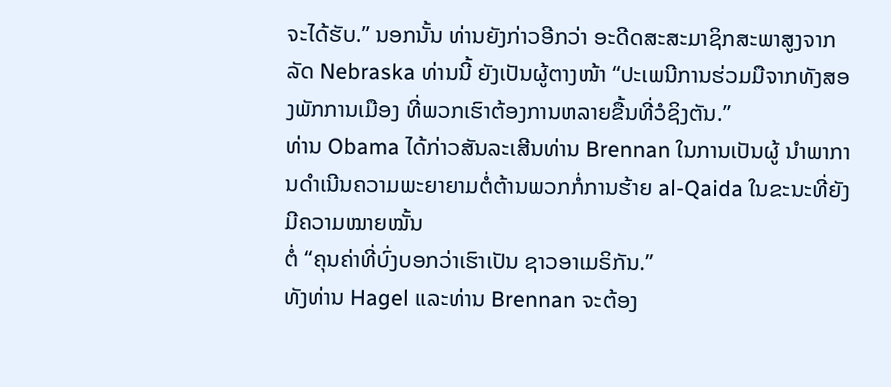ຈະໄດ້ຮັບ.” ນອກນັ້ນ ທ່ານຍັງກ່າວອີກວ່າ ອະດີດສະສະມາຊິກສະພາສູງຈາກລັດ Nebraska ທ່ານນີ້ ຍັງເປັນຜູ້ຕາງໜ້າ “ປະເພນີການຮ່ວມມືຈາກທັງສອງພັກການເມືອງ ທີ່ພວກເຮົາຕ້ອງການຫລາຍຂື້ນທີ່ວໍຊິງຕັນ.”
ທ່ານ Obama ໄດ້ກ່າວສັນລະເສີນທ່ານ Brennan ໃນການເປັນຜູ້ ນຳພາການດຳເນີນຄວາມພະຍາຍາມຕໍ່ຕ້ານພວກກໍ່ການຮ້າຍ al-Qaida ໃນຂະນະທີ່ຍັງມີຄວາມໝາຍໝັ້ນ
ຕໍ່ “ຄຸນຄ່າທີ່ບົ່ງບອກວ່າເຮົາເປັນ ຊາວອາເມຣິກັນ.”
ທັງທ່ານ Hagel ແລະທ່ານ Brennan ຈະຕ້ອງ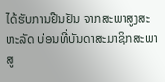ໄດ້ຮັບການຢືນຢັນ ຈາກສະພາສູງສະ
ຫະລັດ ບ່ອນທີ່ບັນດາສະມາຊິກສະພາສູ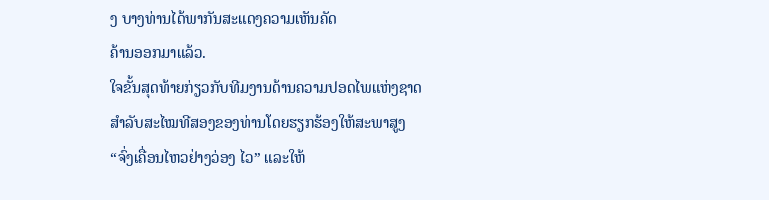ງ ບາງທ່ານໄດ້ພາກັນສະແດງຄວາມເຫັນຄັດ
ຄ້ານອອກມາແລ້ວ.
ໃຈຂັ້ນສຸດທ້າຍກ່ຽວກັບທີມງານດ້ານຄວາມປອດໄພແຫ່ງຊາດ
ສຳລັບສະໄໝທີສອງຂອງທ່ານໂດຍຮຽກຮ້ອງໃຫ້ສະພາສູງ
“ຈົ່ງເຄື່ອນໄຫວຢ່າງວ່ອງ ໄວ” ແລະໃຫ້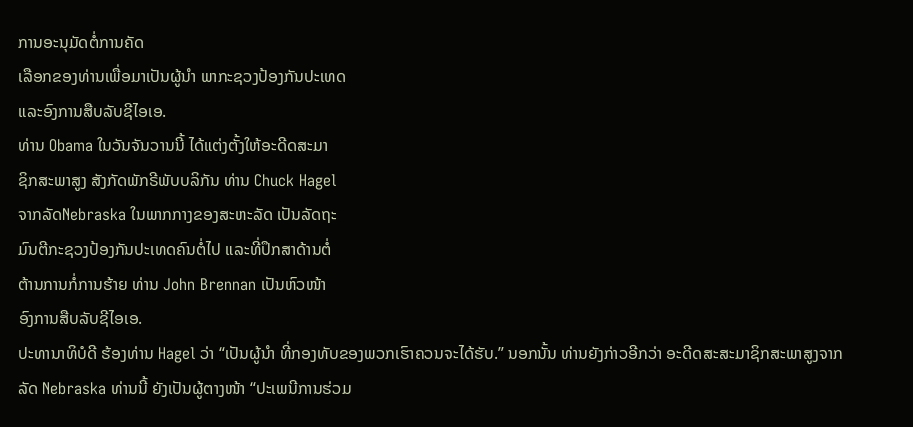ການອະນຸມັດຕໍ່ການຄັດ
ເລືອກຂອງທ່ານເພື່ອມາເປັນຜູ້ນໍາ ພາກະຊວງປ້ອງກັນປະເທດ
ແລະອົງການສືບລັບຊີໄອເອ.
ທ່ານ Obama ໃນວັນຈັນວານນີ້ ໄດ້ແຕ່ງຕັ້ງໃຫ້ອະດີດສະມາ
ຊິກສະພາສູງ ສັງກັດພັກຣີພັບບລິກັນ ທ່ານ Chuck Hagel
ຈາກລັດNebraska ໃນພາກກາງຂອງສະຫະລັດ ເປັນລັດຖະ
ມົນຕີກະຊວງປ້ອງກັນປະເທດຄົນຕໍ່ໄປ ແລະທີ່ປຶກສາດ້ານຕໍ່
ຕ້ານການກໍ່ການຮ້າຍ ທ່ານ John Brennan ເປັນຫົວໜ້າ
ອົງການສືບລັບຊີໄອເອ.
ປະທານາທິບໍດີ ຮ້ອງທ່ານ Hagel ວ່າ “ເປັນຜູ້ນໍາ ທີ່ກອງທັບຂອງພວກເຮົາຄວນຈະໄດ້ຮັບ.” ນອກນັ້ນ ທ່ານຍັງກ່າວອີກວ່າ ອະດີດສະສະມາຊິກສະພາສູງຈາກລັດ Nebraska ທ່ານນີ້ ຍັງເປັນຜູ້ຕາງໜ້າ “ປະເພນີການຮ່ວມ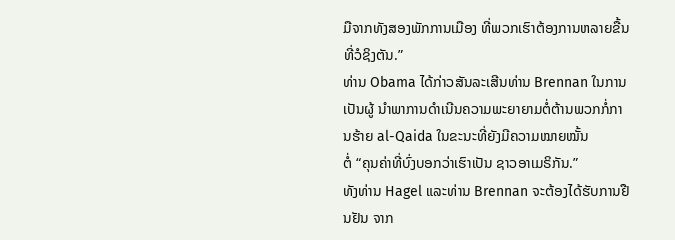ມືຈາກທັງສອງພັກການເມືອງ ທີ່ພວກເຮົາຕ້ອງການຫລາຍຂື້ນທີ່ວໍຊິງຕັນ.”
ທ່ານ Obama ໄດ້ກ່າວສັນລະເສີນທ່ານ Brennan ໃນການເປັນຜູ້ ນຳພາການດຳເນີນຄວາມພະຍາຍາມຕໍ່ຕ້ານພວກກໍ່ການຮ້າຍ al-Qaida ໃນຂະນະທີ່ຍັງມີຄວາມໝາຍໝັ້ນ
ຕໍ່ “ຄຸນຄ່າທີ່ບົ່ງບອກວ່າເຮົາເປັນ ຊາວອາເມຣິກັນ.”
ທັງທ່ານ Hagel ແລະທ່ານ Brennan ຈະຕ້ອງໄດ້ຮັບການຢືນຢັນ ຈາກ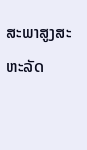ສະພາສູງສະ
ຫະລັດ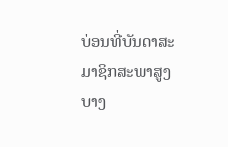ບ່ອນທີ່ບັນດາສະມາຊິກສະພາສູງ ບາງ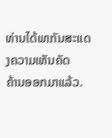ທ່ານໄດ້ພາກັນສະແດງຄວາມເຫັນຄັດ
ຄ້ານອອກມາແລ້ວ.